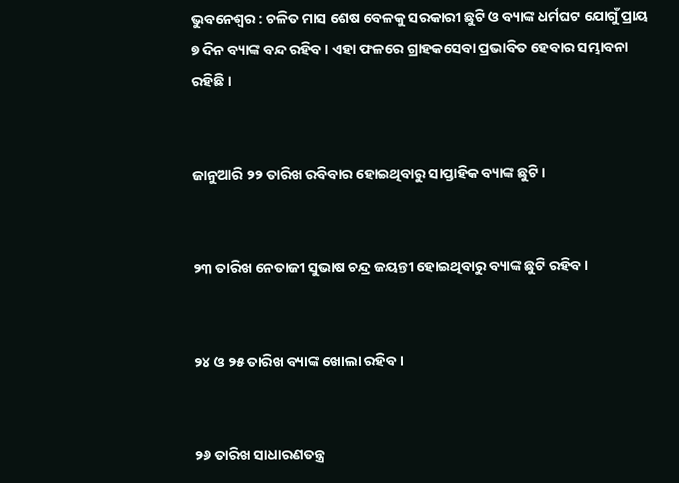ଭୁବନେଶ୍ବର : ଚଳିତ ମାସ ଶେଷ ବେଳକୁ ସରକାରୀ ଛୁଟି ଓ ବ୍ୟାଙ୍କ ଧର୍ମଘଟ ଯୋଗୁଁ ପ୍ରାୟ ୭ ଦିନ ବ୍ୟାଙ୍କ ବନ୍ଦ ରହିବ । ଏହା ଫଳରେ ଗ୍ରାହକସେବା ପ୍ରଭାବିତ ହେବାର ସମ୍ଭାବନା ରହିଛି ।


ଜାନୁଆରି ୨୨ ତାରିଖ ରବିବାର ହୋଇଥିବାରୁ ସାପ୍ତାହିକ ବ୍ୟାଙ୍କ ଛୁଟି ।


୨୩ ତାରିଖ ନେତାଜୀ ସୁଭାଷ ଚନ୍ଦ୍ର ଜୟନ୍ତୀ ହୋଇଥିବାରୁ ବ୍ୟାଙ୍କ ଛୁଟି ରହିବ ।


୨୪ ଓ ୨୫ ତାରିଖ ବ୍ୟାଙ୍କ ଖୋଲା ରହିବ ।


୨୬ ତାରିଖ ସାଧାରଣତନ୍ତ୍ର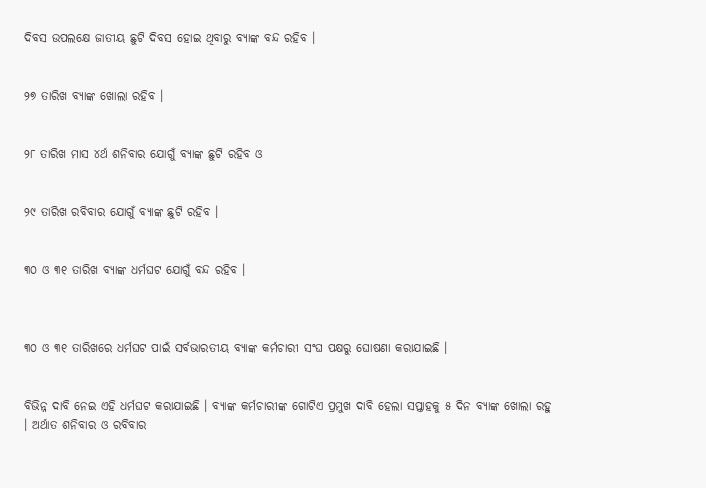ଦିବସ ଉପଲକ୍ଷେ ଜାତୀୟ ଛୁଟି ଦିବସ ହୋଇ ଥିବାରୁ ବ୍ୟାଙ୍କ ବନ୍ଦ ରହିବ ।


୨୭ ତାରିଖ ବ୍ୟାଙ୍କ ଖୋଲା ରହିବ ।


୨୮ ତାରିଖ ମାସ ୪ର୍ଥ ଶନିବାର ଯୋଗୁଁ ବ୍ୟାଙ୍କ ଛୁଟି ରହିବ ଓ


୨୯ ତାରିଖ ରବିବାର ଯୋଗୁଁ ବ୍ୟାଙ୍କ ଛୁଟି ରହିବ ।


୩୦ ଓ ୩୧ ତାରିଖ ବ୍ୟାଙ୍କ ଧର୍ମଘଟ ଯୋଗୁଁ ବନ୍ଦ ରହିବ ।



୩୦ ଓ ୩୧ ତାରିଖରେ ଧର୍ମଘଟ ପାଇଁ ସର୍ବଭାରତୀୟ ବ୍ୟାଙ୍କ କର୍ମଚାରୀ ସଂଘ ପକ୍ଷରୁ ଘୋଷଣା କରାଯାଇଛି ।


ବିଭିନ୍ନ ଦାବି ନେଇ ଏହି ଧର୍ମଘଟ କରାଯାଇଛି । ବ୍ୟାଙ୍କ କର୍ମଚାରୀଙ୍କ ଗୋଟିଏ ପ୍ରମୁଖ ଦାବି ହେଲା ସପ୍ତାହକୁ ୫ ଦିନ ବ୍ୟାଙ୍କ ଖୋଲା ରହୁ । ଅର୍ଥାତ ଶନିବାର ଓ ରବିବାର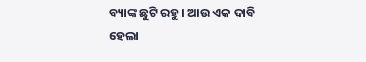ବ୍ୟାଙ୍କ ଛୁଟି ରହୁ । ଆଉ ଏକ ଦାବି ହେଲା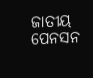ଜାତୀୟ ପେନସନ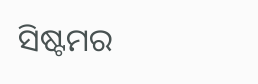ସିଷ୍ଟମର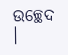ଉଚ୍ଛେଦ ।